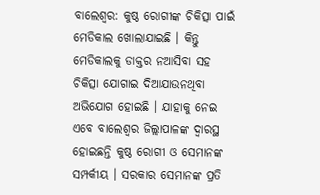ବାଲେଶ୍ବର: କୁଷ୍ଠ ରୋଗୀଙ୍କ ଚିକିତ୍ସା ପାଇଁ ମେଡିକାଲ ଖୋଲାଯାଇଛି । କିନ୍ତୁ ମେଡିକାଲକୁ ଡାକ୍ତର ନଆସିବା ସହ ଚିକିତ୍ସା ଯୋଗାଇ ଦିଆଯାଉନଥିବା ଅଭିଯୋଗ ହୋଇଛି । ଯାହାକୁ ନେଇ ଏବେ ବାଲେଶ୍ବର ଜିଲ୍ଲାପାଳଙ୍କ ଦ୍ବାରସ୍ଥ ହୋଇଛନ୍ତି କୁଷ୍ଠ ରୋଗୀ ଓ ସେମାନଙ୍କ ସମ୍ପର୍କୀୟ । ସରକାର ସେମାନଙ୍କ ପ୍ରତି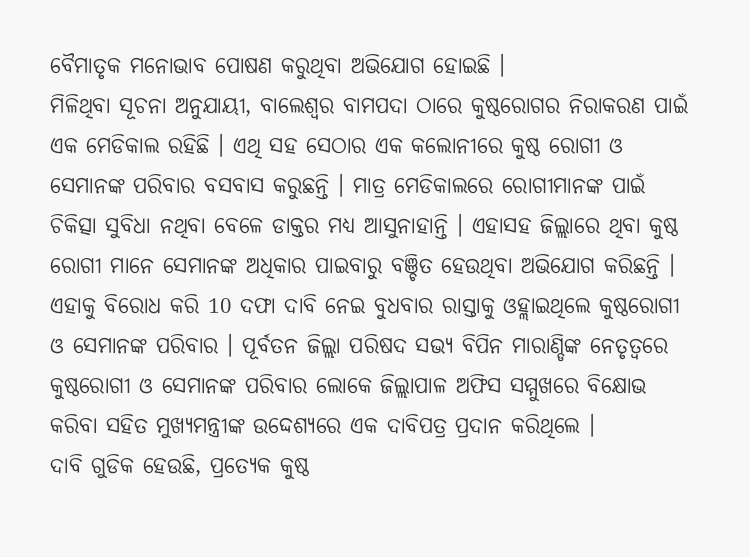ବୈମାତୃକ ମନୋଭାବ ପୋଷଣ କରୁଥିବା ଅଭିଯୋଗ ହୋଇଛି ।
ମିଳିଥିବା ସୂଚନା ଅନୁଯାୟୀ, ବାଲେଶ୍ଵର ବାମପଦା ଠାରେ କୁଷ୍ଠରୋଗର ନିରାକରଣ ପାଇଁ ଏକ ମେଡିକାଲ ରହିଛି । ଏଥି ସହ ସେଠାର ଏକ କଲୋନୀରେ କୁଷ୍ଠ ରୋଗୀ ଓ ସେମାନଙ୍କ ପରିବାର ବସବାସ କରୁଛନ୍ତି । ମାତ୍ର ମେଡିକାଲରେ ରୋଗୀମାନଙ୍କ ପାଇଁ ଚିକିତ୍ସା ସୁବିଧା ନଥିବା ବେଳେ ଡାକ୍ତର ମଧ୍ୟ ଆସୁନାହାନ୍ତି । ଏହାସହ ଜିଲ୍ଲାରେ ଥିବା କୁଷ୍ଠ ରୋଗୀ ମାନେ ସେମାନଙ୍କ ଅଧିକାର ପାଇବାରୁ ବଞ୍ଚିତ ହେଉଥିବା ଅଭିଯୋଗ କରିଛନ୍ତି ।
ଏହାକୁ ବିରୋଧ କରି 10 ଦଫା ଦାବି ନେଇ ବୁଧବାର ରାସ୍ତାକୁ ଓହ୍ଲାଇଥିଲେ କୁଷ୍ଠରୋଗୀ ଓ ସେମାନଙ୍କ ପରିବାର । ପୂର୍ବତନ ଜିଲ୍ଲା ପରିଷଦ ସଭ୍ୟ ବିପିନ ମାରାଣ୍ଡିଙ୍କ ନେତୃତ୍ୱରେ କୁଷ୍ଠରୋଗୀ ଓ ସେମାନଙ୍କ ପରିବାର ଲୋକେ ଜିଲ୍ଲାପାଳ ଅଫିସ ସମ୍ମୁଖରେ ବିକ୍ଷୋଭ କରିବା ସହିତ ମୁଖ୍ୟମନ୍ତ୍ରୀଙ୍କ ଉଦ୍ଦେଶ୍ୟରେ ଏକ ଦାବିପତ୍ର ପ୍ରଦାନ କରିଥିଲେ ।
ଦାବି ଗୁଡିକ ହେଉଛି, ପ୍ରତ୍ୟେକ କୁଷ୍ଠ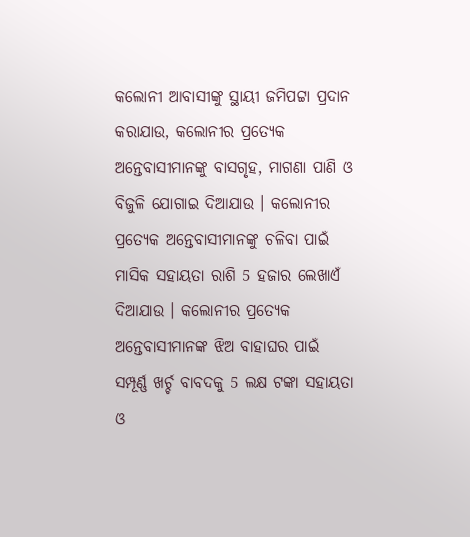କଲୋନୀ ଆବାସୀଙ୍କୁ ସ୍ଥାୟୀ ଜମିପଟ୍ଟା ପ୍ରଦାନ କରାଯାଉ, କଲୋନୀର ପ୍ରତ୍ୟେକ ଅନ୍ତେବାସୀମାନଙ୍କୁ ବାସଗୃହ, ମାଗଣା ପାଣି ଓ ବିଜୁଳି ଯୋଗାଇ ଦିଆଯାଉ । କଲୋନୀର ପ୍ରତ୍ୟେକ ଅନ୍ତେବାସୀମାନଙ୍କୁ ଚଳିବା ପାଇଁ ମାସିକ ସହାୟତା ରାଶି 5 ହଜାର ଲେଖାଏଁ ଦିଆଯାଉ । କଲୋନୀର ପ୍ରତ୍ୟେକ ଅନ୍ତେବାସୀମାନଙ୍କ ଝିଅ ବାହାଘର ପାଇଁ ସମ୍ପୂର୍ଣ୍ଣ ଖର୍ଚ୍ଚ ବାବଦକୁ 5 ଲକ୍ଷ ଟଙ୍କା ସହାୟତା ଓ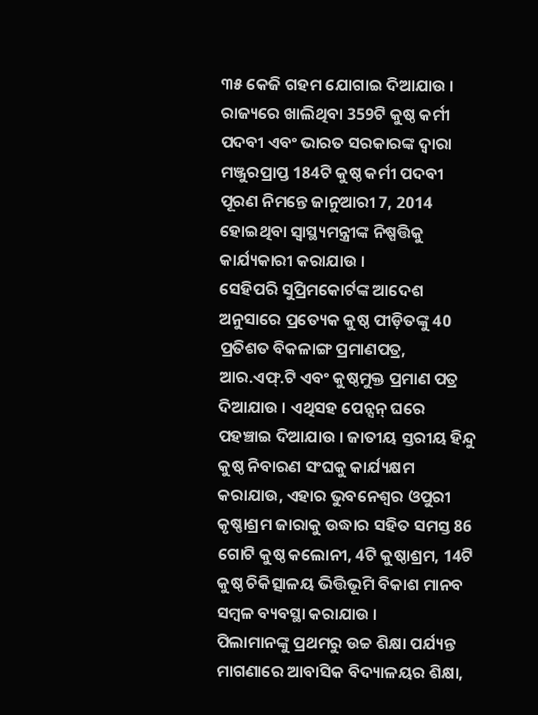୩୫ କେଜି ଗହମ ଯୋଗାଇ ଦିଆଯାଉ । ରାଜ୍ୟରେ ଖାଲିଥିବା 359ଟି କୁଷ୍ଠ କର୍ମୀ ପଦବୀ ଏବଂ ଭାରତ ସରକାରଙ୍କ ଦ୍ଵାରା ମଞ୍ଜୁରପ୍ରାପ୍ତ 184ଟି କୁଷ୍ଠ କର୍ମୀ ପଦବୀ ପୂରଣ ନିମନ୍ତେ ଜାନୁଆରୀ 7, 2014 ହୋଇଥିବା ସ୍ବାସ୍ଥ୍ୟମନ୍ତ୍ରୀଙ୍କ ନିଷ୍ପତ୍ତିକୁ କାର୍ଯ୍ୟକାରୀ କରାଯାଉ ।
ସେହିପରି ସୁପ୍ରିମକୋର୍ଟଙ୍କ ଆଦେଶ ଅନୁସାରେ ପ୍ରତ୍ୟେକ କୁଷ୍ଠ ପୀଡ଼ିତଙ୍କୁ 40 ପ୍ରତିଶତ ବିକଳାଙ୍ଗ ପ୍ରମାଣପତ୍ର, ଆର.ଏଫ୍.ଟି ଏବଂ କୁଷ୍ଠମୁକ୍ତ ପ୍ରମାଣ ପତ୍ର ଦିଆଯାଉ । ଏଥିସହ ପେନ୍ସନ୍ ଘରେ ପହଞ୍ଚାଇ ଦିଆଯାଉ । ଜାତୀୟ ସ୍ତରୀୟ ହିନ୍ଦୁ କୁଷ୍ଠ ନିବାରଣ ସଂଘକୁ କାର୍ଯ୍ୟକ୍ଷମ କରାଯାଉ, ଏହାର ଭୁବନେଶ୍ଵର ଓପୁରୀ କୃଷ୍ଣାଶ୍ରମ ଜାରାକୁ ଉଦ୍ଧାର ସହିତ ସମସ୍ତ 86 ଗୋଟି କୁଷ୍ଠ କଲୋନୀ, 4ଟି କୁଷ୍ଠାଶ୍ରମ, 14ଟି କୁଷ୍ଠ ଚିକିତ୍ସାଳୟ ଭିତ୍ତିଭୂମି ବିକାଶ ମାନବ ସମ୍ବଳ ବ୍ୟବସ୍ଥା କରାଯାଉ ।
ପିଲାମାନଙ୍କୁ ପ୍ରଥମରୁ ଉଚ୍ଚ ଶିକ୍ଷା ପର୍ଯ୍ୟନ୍ତ ମାଗଣାରେ ଆବାସିକ ବିଦ୍ୟାଳୟର ଶିକ୍ଷା,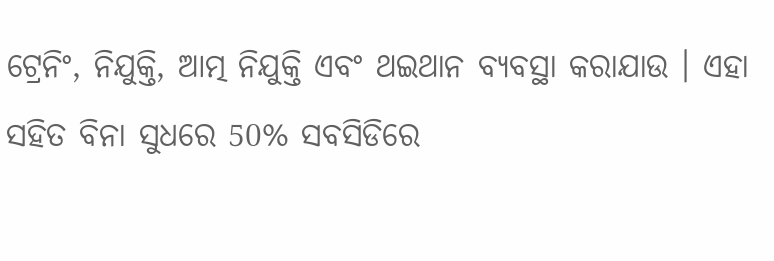ଟ୍ରେନିଂ, ନିଯୁକ୍ତି, ଆତ୍ମ ନିଯୁକ୍ତି ଏବଂ ଥଇଥାନ ବ୍ୟବସ୍ଥା କରାଯାଉ । ଏହା ସହିତ ବିନା ସୁଧରେ 50% ସବସିଡିରେ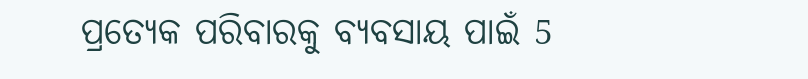ପ୍ରତ୍ୟେକ ପରିବାରକୁ ବ୍ୟବସାୟ ପାଇଁ 5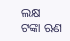ଲକ୍ଷ ଟଙ୍କା ଋଣ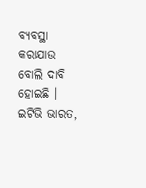ବ୍ୟବସ୍ଥା କରାଯାଉ ବୋଲି ଦାବି ହୋଇଛି ।
ଇଟିଭି ଭାରତ,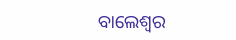ବାଲେଶ୍ବର